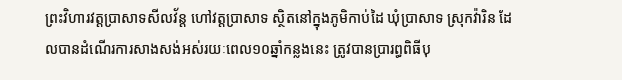ព្រះវិហារវត្តប្រាសាទសីលវ័ន្ត ហៅវត្តប្រាសាទ ស្ថិតនៅក្នុងភូមិកាប់ដៃ ឃុំប្រាសាទ ស្រុកវ៉ារិន ដែលបានដំណើរការសាងសង់អស់រយៈពេល១០ឆ្នាំកន្លងនេះ ត្រូវបានប្រារព្ធពិធីបុ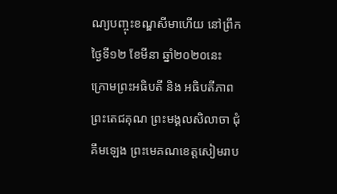ណ្យបញ្ចុះខណ្ឌសីមាហើយ នៅព្រឹកថ្ងៃទី១២ ខែមីនា ឆ្នាំ២០២០នេះ ក្រោមព្រះអធិបតី និង អធិបតីភាព ព្រះតេជគុណ ព្រះមង្គលសិលាចា ជុំ គឹមឡេង ព្រះមេគណខេត្តសៀមរាប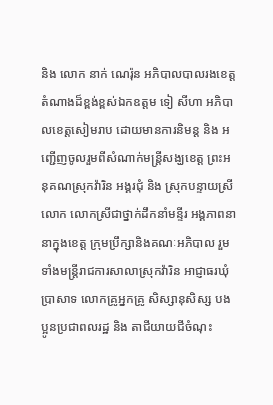និង លោក នាក់ ណេរ៉ុន អភិបាលបាលរងខេត្ត តំណាងដ៏ខ្ពង់ខ្ពស់ឯកឧត្ដម ទៀ សីហា អភិបាលខេត្តសៀមរាប ដោយមានការនិមន្ត និង អញ្ជើញចូលរួមពីសំណាក់មន្ត្រីសង្ឃខេត្ត ព្រះអនុគណស្រុកវ៉ារិន អង្គរជុំ និង ស្រុកបន្ទាយស្រី លោក លោកស្រីជាថ្នាក់ដឹកនាំមន្ទីរ អង្គភាពនានាក្នុងខេត្ត ក្រុមប្រឹក្សានិងគណៈអភិបាល រួមទាំងមន្ត្រីរាជការសាលាស្រុកវ៉ារិន អាជ្ញាធរឃុំប្រាសាទ លោកគ្រូអ្នកគ្រូ សិស្សានុសិស្ស បងប្អូនប្រជាពលរដ្ឋ និង តាជីយាយជីចំណុះ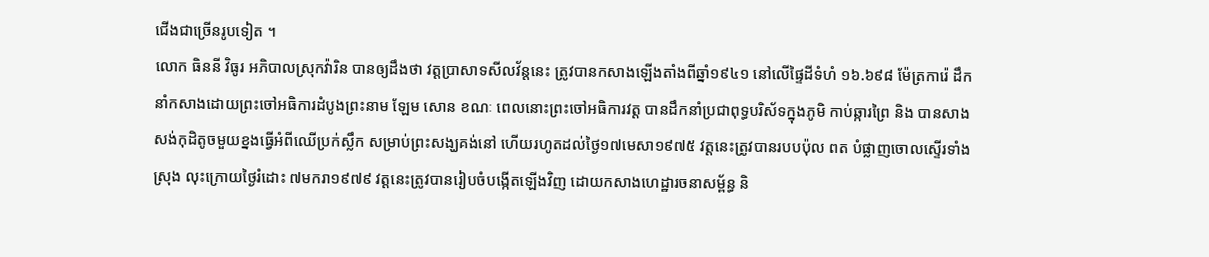ជើងជាច្រើនរូបទៀត ។
លោក ធិននី វិធូរ អភិបាលស្រុកវ៉ារិន បានឲ្យដឹងថា វត្តប្រាសាទសីលវ័ន្តនេះ ត្រូវបានកសាងឡើងតាំងពីឆ្នាំ១៩៤១ នៅលើផ្ទៃដីទំហំ ១៦.៦៩៨ ម៉ែត្រការ៉េ ដឹកនាំកសាងដោយព្រះចៅអធិការដំបូងព្រះនាម ឡែម សោន ខណៈ ពេលនោះព្រះចៅអធិការវត្ត បានដឹកនាំប្រជាពុទ្ធបរិស័ទក្នុងភូមិ កាប់ឆ្ការព្រៃ និង បានសាងសង់កុដិតូចមួយខ្នងធ្វើអំពីឈើប្រក់ស្លឹក សម្រាប់ព្រះសង្ឃគង់នៅ ហើយរហូតដល់ថ្ងៃ១៧មេសា១៩៧៥ វត្តនេះត្រូវបានរបបប៉ុល ពត បំផ្លាញចោលស្ទើរទាំងស្រុង លុះក្រោយថ្ងៃរំដោះ ៧មករា១៩៧៩ វត្តនេះត្រូវបានរៀបចំបង្កើតឡើងវិញ ដោយកសាងហេដ្ឋារចនាសម្ព័ន្ធ និ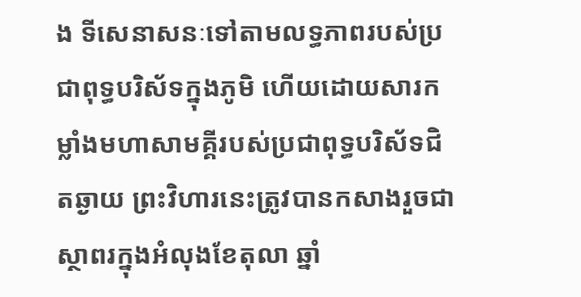ង ទីសេនាសនៈទៅតាមលទ្ធភាពរបស់ប្រជាពុទ្ធបរិស័ទក្នុងភូមិ ហើយដោយសារកម្លាំងមហាសាមគ្គីរបស់ប្រជាពុទ្ធបរិស័ទជិតឆ្ងាយ ព្រះវិហារនេះត្រូវបានកសាងរួចជាស្ថាពរក្នុងអំលុងខែតុលា ឆ្នាំ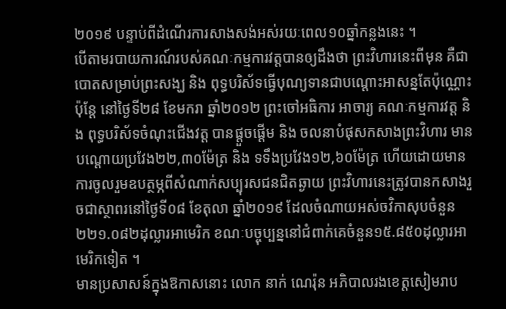២០១៩ បន្ទាប់ពីដំណើរការសាងសង់អស់រយៈពេល១០ឆ្នាំកន្លងនេះ ។
បើតាមរបាយការណ៍របស់គណៈកម្មការវត្តបានឲ្យដឹងថា ព្រះវិហារនេះពីមុន គឺជាបោតសម្រាប់ព្រះសង្ឃ និង ពុទ្ធបរិស័ទធ្វើបុណ្យទានជាបណ្ដោះអាសន្នតែប៉ុណ្ណោះ ប៉ុន្តែ នៅថ្ងៃទី២៨ ខែមករា ឆ្នាំ២០១២ ព្រះចៅអធិការ អាចារ្យ គណៈកម្មការវត្ត និង ពុទ្ធបរិស័ទចំណុះជើងវត្ត បានផ្តួចផ្ដើម និង ចលនាបំផុសកសាងព្រះវិហារ មានបណ្ដោយប្រវែង២២,៣០ម៉ែត្រ និង ទទឹងប្រវែង១២,៦០ម៉ែត្រ ហើយដោយមានការចូលរួមឧបត្ថម្ភពីសំណាក់សប្បុរសជនជិតឆ្ងាយ ព្រះវិហារនេះត្រូវបានកសាងរួចជាស្ថាពរនៅថ្ងៃទី០៨ ខែតុលា ឆ្នាំ២០១៩ ដែលចំណាយអស់ចវិកាសុបចំនួន ២២១.០៨២ដុល្លារអាមេរិក ខណៈបច្ចុប្បន្ននៅជំពាក់គេចំនួន១៥.៨៥០ដុល្លារអាមេរិកទៀត ។
មានប្រសាសន៍ក្នុងឱកាសនោះ លោក នាក់ ណេរ៉ុន អភិបាលរងខេត្តសៀមរាប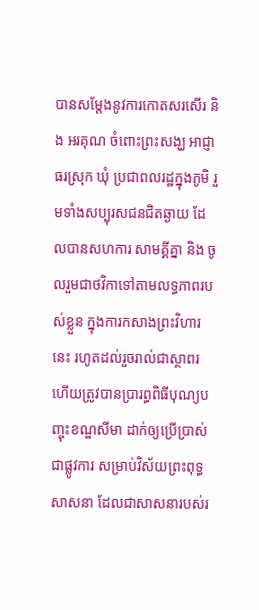បានសម្ដែងនូវការកោតសរសើរ និង អរគុណ ចំពោះព្រះសង្ឃ អាជ្ញាធរស្រុក ឃុំ ប្រជាពលរដ្ឋក្នុងភូមិ រួមទាំងសប្បុរសជនជិតឆ្ងាយ ដែលបានសហការ សាមគ្គីគ្នា និង ចូលរួមជាថវិកាទៅតាមលទ្ធភាពរបស់ខ្លួន ក្នុងការកសាងព្រះវិហារនេះ រហូតដល់រួចរាល់ជាស្ថាពរ ហើយត្រូវបានប្រារព្ធពិធីបុណ្យបញ្ចុះខណ្ឌសីមា ដាក់ឲ្យប្រើប្រាស់ជាផ្លូវការ សម្រាប់វិស័យព្រះពុទ្ធសាសនា ដែលជាសាសនារបស់រ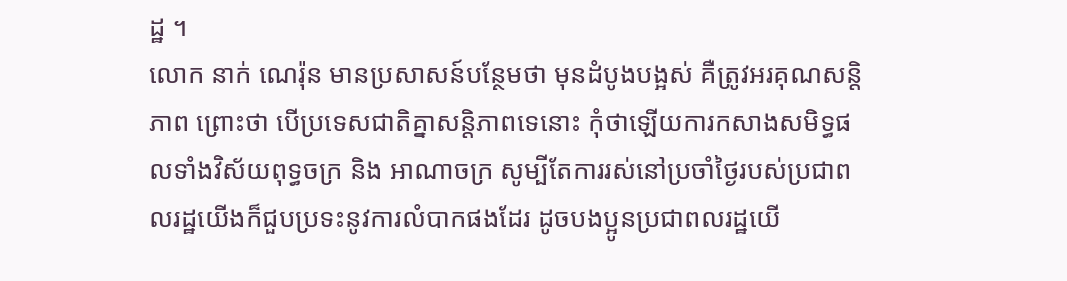ដ្ឋ ។
លោក នាក់ ណេរ៉ុន មានប្រសាសន៍បន្ថែមថា មុនដំបូងបង្អស់ គឺត្រូវអរគុណសន្តិភាព ព្រោះថា បើប្រទេសជាតិគ្នាសន្តិភាពទេនោះ កុំថាឡើយការកសាងសមិទ្ធផលទាំងវិស័យពុទ្ធចក្រ និង អាណាចក្រ សូម្បីតែការរស់នៅប្រចាំថ្ងៃរបស់ប្រជាពលរដ្ឋយើងក៏ជួបប្រទះនូវការលំបាកផងដែរ ដូចបងប្អូនប្រជាពលរដ្ឋយើ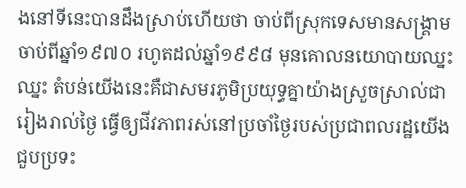ងនៅទីនេះបានដឹងស្រាប់ហើយថា ចាប់ពីស្រុកទេសមានសង្គ្រាមចាប់ពីឆ្នាំ១៩៧០ រហូតដល់ឆ្នាំ១៩៩៨ មុនគោលនយោបាយឈ្នះឈ្នះ តំបន់យើងនេះគឺជាសមរភូមិប្រយុទ្ធគ្នាយ៉ាងស្រួចស្រាល់ជារៀងរាល់ថ្ងៃ ធ្វើឲ្យជីវភាពរស់នៅប្រចាំថ្ងៃរបស់ប្រជាពលរដ្ឋយើងជួបប្រទះ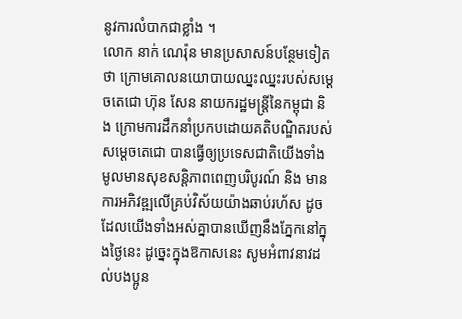នូវការលំបាកជាខ្លាំង ។
លោក នាក់ ណេរ៉ុន មានប្រសាសន៍បន្ថែមទៀតថា ក្រោមគោលនយោបាយឈ្នះឈ្នះរបស់សម្ដេចតេជោ ហ៊ុន សែន នាយករដ្ឋមន្ត្រីនៃកម្ពុជា និង ក្រោមការដឹកនាំប្រកបដោយគតិបណ្ឌិតរបស់សម្ដេចតេជោ បានធ្វើឲ្យប្រទេសជាតិយើងទាំងមូលមានសុខសន្តិភាពពេញបរិបូរណ៍ និង មានការអភិវឌ្ឍលើគ្រប់វិស័យយ៉ាងឆាប់រហ័ស ដូចដែលយើងទាំងអស់គ្នាបានឃើញនឹងភ្នែកនៅក្នុងថ្ងៃនេះ ដូច្នេះក្នុងឱកាសនេះ សូមអំពាវនាវដល់បងប្អូន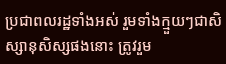ប្រជាពលរដ្ឋទាំងអស់ រួមទាំងក្មួយៗជាសិស្សានុសិស្សផងនោះ ត្រូវរួម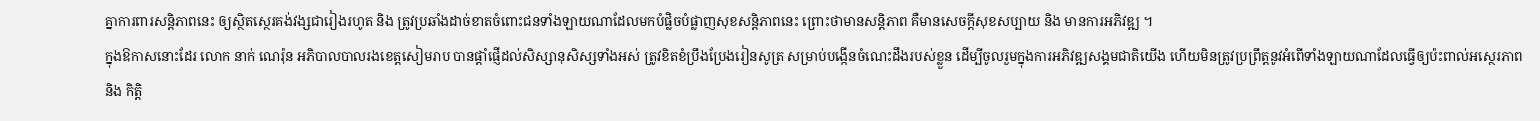គ្នាការពារសន្តិភាពនេះ ឲ្យស្ថិតស្ថេរគង់វង្សជារៀងរហូត និង ត្រូវប្រឆាំងដាច់ខាតចំពោះជនទាំងឡាយណាដែលមកបំផ្លិចបំផ្លាញសុខសន្តិភាពនេះ ព្រោះថាមានសន្តិភាព គឺមានសេចក្ដីសុខសប្បាយ និង មានការអភិវឌ្ឍ ។
ក្នុងឱកាសនោះដែរ លោក នាក់ ណេរ៉ុន អភិបាលបាលរងខេត្តសៀមរាប បានផ្ដាំផ្ញើដល់សិស្សានុសិស្សទាំងអស់ ត្រូវខិតខំប្រឹងប្រែងរៀនសូត្រ សម្រាប់បង្កើនចំណេះដឹងរបស់ខ្លួន ដើម្បីចូលរួមក្នុងការអភិវឌ្ឍសង្គមជាតិយើង ហើយមិនត្រូវប្រព្រឹត្តនូវអំពើទាំងឡាយណាដែលធ្វើឲ្យប៉ះពាល់អស្ថេរភាព និង កិត្តិ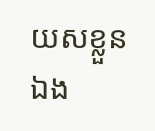យសខ្លួនឯង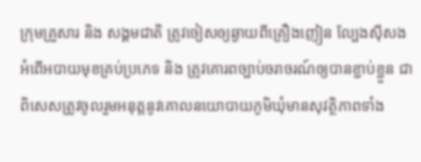ក្រុមគ្រួសារ និង សង្គមជាតិ ត្រូវចៀសឲ្យឆ្ងាយពីគ្រឿងញៀន ល្បែងស៊ីសង អំពើអបាយមុខគ្រប់ប្រភេទ និង ត្រូវគោរពច្បាប់ចរាចរណ៍ឲ្យបានខ្ជាប់ខ្ជួន ជាពិសេសត្រូវចូលរួមអនុត្តនូវគោលនយោបាយភូមិឃុំមានសុវត្ថិភាពទាំង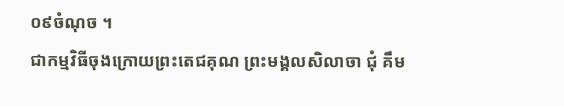០៩ចំណុច ។
ជាកម្មវិធីចុងក្រោយព្រះតេជគុណ ព្រះមង្គលសិលាចា ជុំ គឹម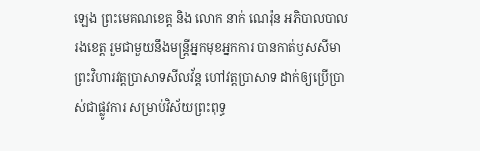ឡេង ព្រះមេគណខេត្ត និង លោក នាក់ ណេរ៉ុន អភិបាលបាលរងខេត្ត រួមជាមួយនឹងមន្ត្រីអ្នកមុខអ្នកការ បានកាត់ឫសសីមាព្រះវិហារវត្តប្រាសាទសីលវ័ន្ត ហៅវត្តប្រាសាទ ដាក់ឲ្យប្រើប្រាស់ជាផ្លូវការ សម្រាប់វិស័យព្រះពុទ្ធ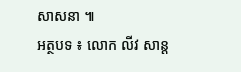សាសនា ៕
អត្ថបទ ៖ លោក លីវ សាន្ត